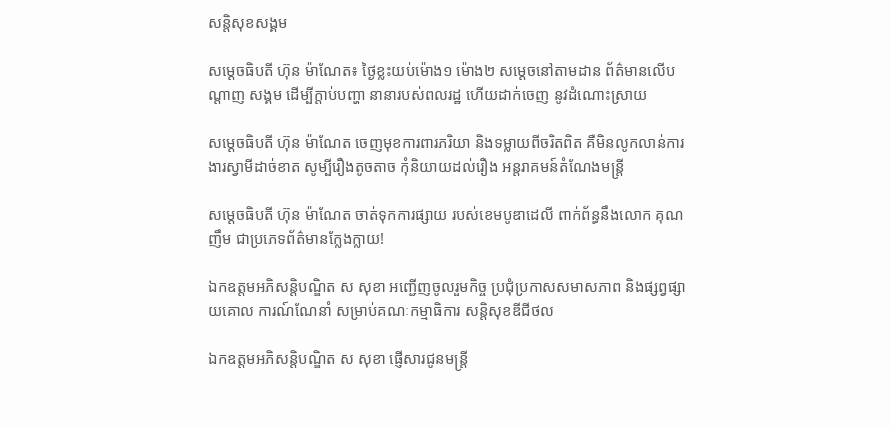សន្តិសុខសង្គម

សម្តេចធិបតី ហ៊ុន ម៉ាណែត៖ ថ្ងៃខ្លះយប់ម៉ោង១ ម៉ោង២ សម្តេចនៅតាមដាន ព័ត៌មានលើបណ្តាញ សង្គម ដើម្បីក្តាប់បញ្ហា នានារបស់ពលរដ្ឋ ហើយដាក់ចេញ នូវដំណោះស្រាយ

សម្តេចធិបតី ហ៊ុន ម៉ាណែត ចេញមុខការពារភរិយា និងទម្លាយពីចរិតពិត គឺមិនលូកលាន់ការងារស្វាមីដាច់ខាត សូម្បីរឿងតូចតាច កុំនិយាយដល់រឿង អន្តរាគមន៍តំណែងមន្ត្រី

សម្តេចធិបតី ហ៊ុន ម៉ាណែត ចាត់ទុកការផ្សាយ របស់ខេមបូឌាដេលី ពាក់ព័ន្ធនឹងលោក គុណ ញឹម ជាប្រភេទព័ត៌មានក្លែងក្លាយ!

ឯកឧត្តមអភិសន្តិបណ្ឌិត ស សុខា អញ្ជើញចូលរួមកិច្ច ប្រជុំប្រកាសសមាសភាព និងផ្សព្វផ្សាយគោល ការណ៍ណែនាំ សម្រាប់គណៈកម្មាធិការ សន្តិសុខឌីជីថល

ឯកឧត្តមអភិសន្តិបណ្ឌិត ស សុខា ផ្ញើសារជូនមន្ត្រី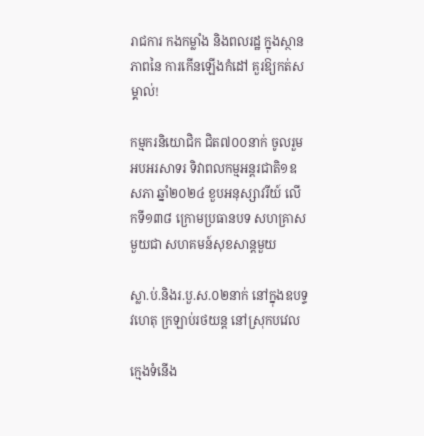រាជការ កងកម្លាំង និងពលរដ្ឋ ក្នុងស្ថានភាពនៃ ការកើនឡើងកំដៅ គួរឱ្យកត់សម្គាល់!

កម្មករនិយោជិក ជិត៧០០នាក់ ចូលរួមអបអរសាទរ ទិវាពលកម្មអន្តរជាតិ១ឧសភា ឆ្នាំ២០២៤ ខួបអនុស្សាវរីយ៍ លើកទី១៣៨ ក្រោមប្រធានបទ សហគ្រាសមួយជា សហគមន៍សុខសាន្តមួយ

ស្លា.ប់.និងរ.បួ.ស.០២នាក់ នៅក្នុងឧបទ្ទវហេតុ ក្រឡាប់រថយន្ត នៅស្រុកបវេល

ក្មេងទំនើង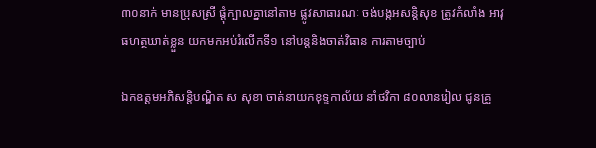៣០នាក់ មានប្រុសស្រី ផ្តុំក្បាលគ្នានៅតាម ផ្លូវសាធារណៈ ចង់បង្កអសន្តិសុខ ត្រូវកំលាំង អាវុធហត្ថឃាត់ខ្លួន យកមកអប់រំលើកទី១ នៅបន្តនិងចាត់វិធាន ការតាមច្បាប់

ឯកឧត្តមអភិសន្តិបណ្ឌិត ស សុខា ចាត់នាយកខុទ្ទកាល័យ នាំថវិកា ៨០លានរៀល ជូនគ្រួ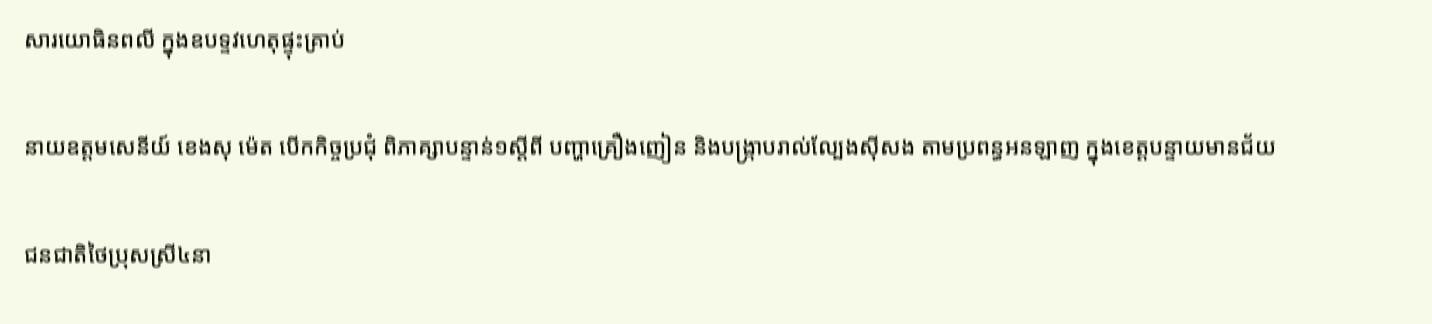សារយោធិនពលី ក្នុងឧបទ្ទវហេតុផ្ទុះគ្រាប់

នាយឧត្តមសេនីយ៍ ខេងសុ ម៉េត បើកកិច្ចប្រជុំ ពិភាគ្សាបន្ទាន់១ស្តីពី បញ្ហាគ្រឿងញៀន និងបង្ក្រាបរាល់ល្បែងស៊ីសង តាមប្រពន្ធអនឡាញ ក្នុងខេត្តបន្ទាយមានជ័យ

ជនជាតិថៃប្រុសស្រី៤នា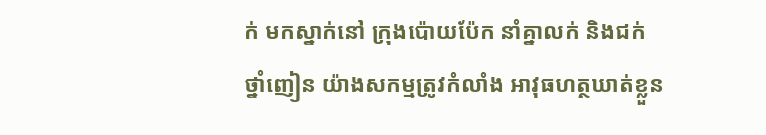ក់ មកស្នាក់នៅ ក្រុងប៉ោយប៉ែក នាំគ្នាលក់ និងជក់ថ្នាំញៀន យ៉ាងសកម្មត្រូវកំលាំង អាវុធហត្ថឃាត់ខ្លួន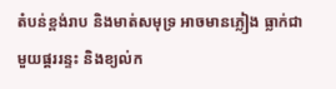តំបន់ខ្ពង់រាប និងមាត់សមុទ្រ អាចមានភ្លៀង ធ្លាក់ជាមួយផ្គររន្ទះ និងខ្យល់ក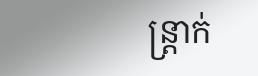ន្ត្រាក់